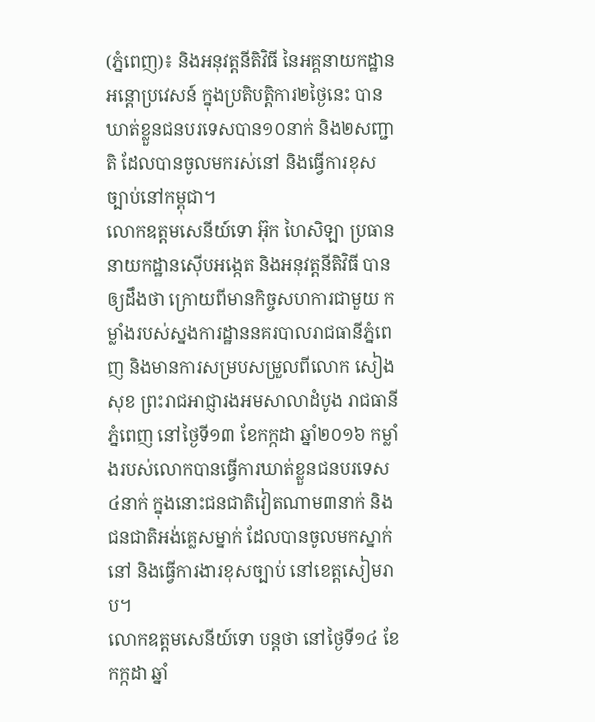(ភ្នំពេញ)៖ និងអនុវត្តនីតិវិធី នៃអគ្គនាយកដ្ឋានអន្ដោប្រវេសន៍ ក្នុងប្រតិបត្តិការ២ថ្ងៃនេះ បានឃាត់ខ្លួនជនបរទេសបាន១០នាក់ និង២សញ្ជាតិ ដែលបានចូលមករស់នៅ និងធ្វើការខុសច្បាប់នៅកម្ពុជា។
លោកឧត្តមសេនីយ៍ទោ អ៊ុក ហៃសិឡា ប្រធាននាយកដ្ឋានស៊ើបអង្កេត និងអនុវត្តនីតិវិធី បានឲ្យដឹងថា ក្រោយពីមានកិច្ចសហការជាមួយ កម្លាំងរបស់ស្នងការដ្ឋាននគរបាលរាជធានីភ្នំពេញ និងមានការសម្របសម្រួលពីលោក សៀង សុខ ព្រះរាជអាជ្ញារងអមសាលាដំបូង រាជធានីភ្នំពេញ នៅថ្ងៃទី១៣ ខែកក្កដា ឆ្នាំ២០១៦ កម្លាំងរបស់លោកបានធ្វើការឃាត់ខ្លួនជនបរទេស៤នាក់ ក្នុងនោះជនជាតិវៀតណាម៣នាក់ និងជនជាតិអង់គ្លេសម្នាក់ ដែលបានចូលមកស្នាក់នៅ និងធ្វើការងារខុសច្បាប់ នៅខេត្តសៀមរាប។
លោកឧត្តមសេនីយ៍ទោ បន្ដថា នៅថ្ងៃទី១៤ ខែកក្កដា ឆ្នាំ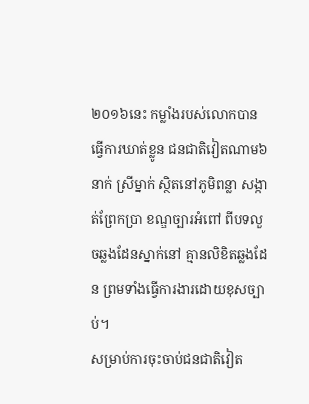២០១៦នេះ កម្លាំងរបស់លោកបានធ្វើការឃាត់ខ្លូន ជនជាតិវៀតណាម៦នាក់ ស្រីម្នាក់ ស្ថិតនៅភូមិពន្លា សង្កាត់ព្រែកប្រា ខណ្ឌច្បារអំពៅ ពីបទលួចឆ្លងដែនស្នាក់នៅ គ្មានលិខិតឆ្លងដែន ព្រមទាំងធ្វើការងារដោយខុសច្បាប់។
សម្រាប់ការចុះចាប់ជនជាតិវៀត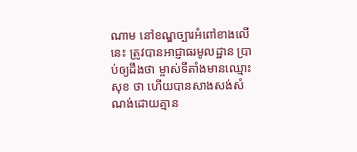ណាម នៅខណ្ឌច្បារអំពៅខាងលើនេះ ត្រូវបានអាជ្ញាធរមូលដ្ឋាន ប្រាប់ឲ្យដឹងថា ម្ចាស់ទីតាំងមានឈ្មោះ សុខ ថា ហើយបានសាងសង់សំណង់ដោយគ្មាន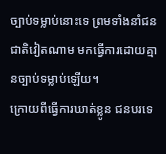ច្បាប់ទម្លាប់នោះទេ ព្រមទាំងនាំជនជាតិវៀតណាម មកធ្វើការដោយគ្មានច្បាប់ទម្លាប់ឡើយ។
ក្រោយពីធ្វើការឃាត់ខ្លូន ជនបរទេ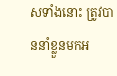សទាំងនោះ ត្រូវបាននាំខ្លួនមកអ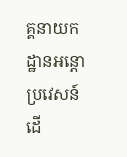គ្គនាយកដ្ឋានអន្ដោប្រវេសន៍ ដើ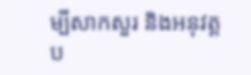ម្បីសាកសួរ និងអនុវត្តប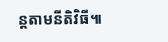ន្តតាមនីតិវិធី៕